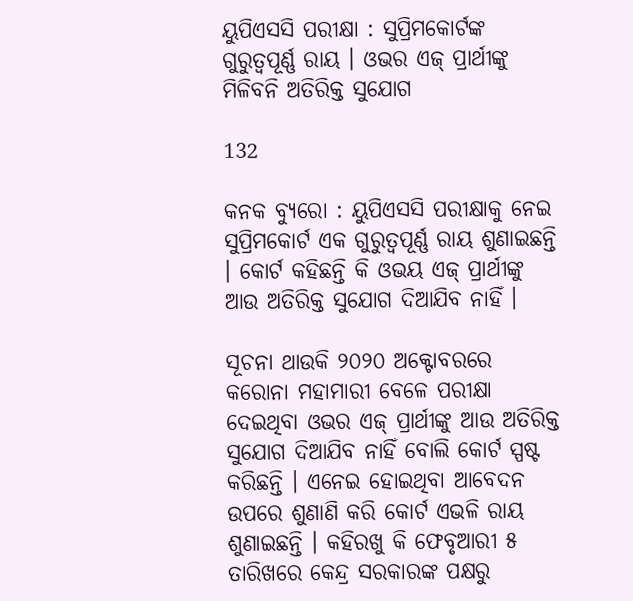ୟୁପିଏସସି ପରୀକ୍ଷା : ସୁପ୍ରିମକୋର୍ଟଙ୍କ ଗୁରୁତ୍ୱପୂର୍ଣ୍ଣ ରାୟ । ଓଭର ଏଜ୍ ପ୍ରାର୍ଥୀଙ୍କୁ ମିଳିବନି ଅତିରିକ୍ତ ସୁଯୋଗ

132

କନକ ବ୍ୟୁରୋ : ୟୁପିଏସସି ପରୀକ୍ଷାକୁ ନେଇ ସୁପ୍ରିମକୋର୍ଟ ଏକ ଗୁରୁତ୍ୱପୂର୍ଣ୍ଣ ରାୟ ଶୁଣାଇଛନ୍ତି । କୋର୍ଟ କହିଛନ୍ତି କି ଓଭୟ ଏଜ୍ ପ୍ରାର୍ଥୀଙ୍କୁ ଆଉ ଅତିରିକ୍ତ ସୁଯୋଗ ଦିଆଯିବ ନାହିଁ ।

ସୂଚନା ଥାଉକି ୨୦୨୦ ଅକ୍ଟୋବରରେ କରୋନା ମହାମାରୀ ବେଳେ ପରୀକ୍ଷା ଦେଇଥିବା ଓଭର ଏଜ୍ ପ୍ରାର୍ଥୀଙ୍କୁ ଆଉ ଅତିରିକ୍ତ ସୁଯୋଗ ଦିଆଯିବ ନାହିଁ ବୋଲି କୋର୍ଟ ସ୍ପଷ୍ଟ କରିଛନ୍ତି । ଏନେଇ ହୋଇଥିବା ଆବେଦନ ଉପରେ ଶୁଣାଣି କରି କୋର୍ଟ ଏଭଳି ରାୟ ଶୁଣାଇଛନ୍ତି । କହିରଖୁ କି ଫେବୃଆରୀ ୫ ତାରିଖରେ କେନ୍ଦ୍ର ସରକାରଙ୍କ ପକ୍ଷରୁ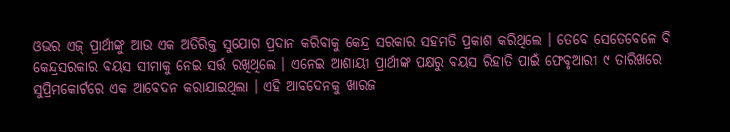ଓଭର ଏଜ୍ ପ୍ରାର୍ଥୀଙ୍କୁ ଆଉ ଏକ ଅତିରିକ୍ତ ସୁଯୋଗ ପ୍ରଦାନ କରିବାକୁ କେନ୍ଦ୍ର ସରକାର ସହମତି ପ୍ରକାଶ କରିଥିଲେ । ତେବେ ସେତେବେଳେ ବି କେନ୍ଦ୍ରସରକାର ବୟସ ସୀମାକୁ ନେଇ ସର୍ତ୍ତ ରଖିଥିଲେ । ଏନେଇ ଆଶାୟୀ ପ୍ରାର୍ଥୀଙ୍କ ପକ୍ଷରୁ ବୟସ ରିହାତି ପାଇଁ ଫେବୃଆରୀ ୯ ତାରିଖରେ ସୁପ୍ରିମକୋର୍ଟରେ ଏକ ଆବେଦନ କରାଯାଇଥିଲା । ଏହି ଆବଦେନକୁ ଖାରଜ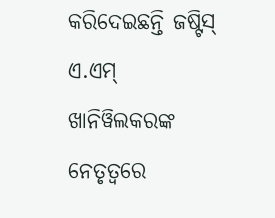କରିଦେଇଛନ୍ତି ଜଷ୍ଟିସ୍ ଏ.ଏମ୍ ଖାନିୱିଲକରଙ୍କ ନେତୃତ୍ୱରେ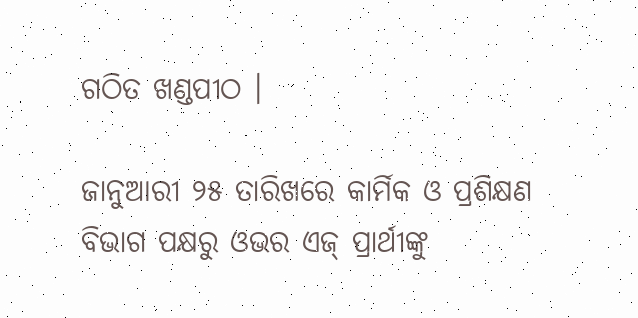ଗଠିତ ଖଣ୍ଡପୀଠ ।

ଜାନୁଆରୀ ୨୫ ତାରିଖରେ କାର୍ମିକ ଓ ପ୍ରଶିକ୍ଷଣ ବିଭାଗ ପକ୍ଷରୁ ଓଭର ଏଜ୍ ପ୍ରାର୍ଥୀଙ୍କୁ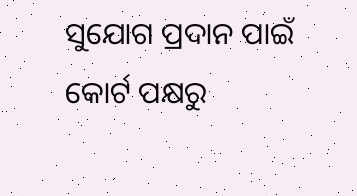ସୁଯୋଗ ପ୍ରଦାନ ପାଇଁ କୋର୍ଟ ପକ୍ଷରୁ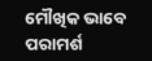ମୌଖିକ ଭାବେ ପରାମର୍ଶ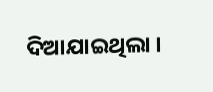ଦିଆଯାଇଥିଲା ।